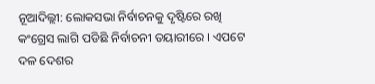ନୂଆଦିଲ୍ଲୀ: ଲୋକସଭା ନିର୍ବାଚନକୁ ଦୃଷ୍ଟିରେ ରଖି କଂଗ୍ରେସ ଲାଗି ପଡିଛି ନିର୍ବାଚନୀ ତୟାରୀରେ । ଏପଟେ ଦଳ ଦେଶର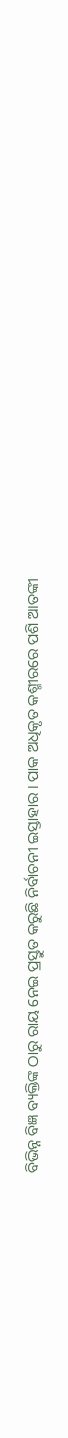ବିଭିନ୍ନ ବିଜ୍ଞ ବ୍ୟକ୍ତିଙ୍କ ଠାରୁ ରାୟ ନେଇ ପ୍ରସ୍ତୁତ କରୁଛି ନିର୍ବାଚନୀ ଇସ୍ତାହାର । ପାକ ଅଧିକୃତ କଶ୍ମୀରରେ ପଶି ଆତଙ୍କୀ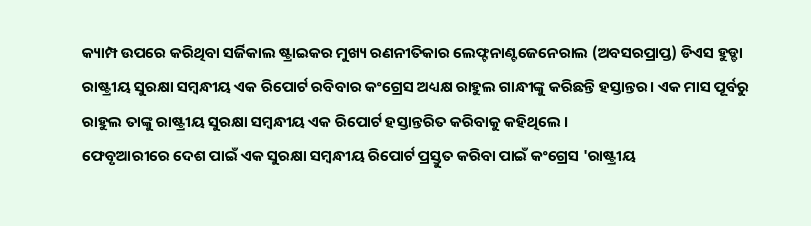କ୍ୟାମ୍ପ ଉପରେ କରିଥିବା ସର୍ଜିକାଲ ଷ୍ଟ୍ରାଇକର ମୁଖ୍ୟ ରଣନୀତିକାର ଲେଫ୍ଟନାଣ୍ଟଜେନେରାଲ (ଅବସରପ୍ରାପ୍ତ) ଡିଏସ ହୁଡ୍ଡା ରାଷ୍ଟ୍ରୀୟ ସୁରକ୍ଷା ସମ୍ବନ୍ଧୀୟ ଏକ ରିପୋର୍ଟ ରବିବାର କଂଗ୍ରେସ ଅଧ୍ୟକ୍ଷ ରାହୁଲ ଗାନ୍ଧୀଙ୍କୁ କରିଛନ୍ତି ହସ୍ତାନ୍ତର। ଏକ ମାସ ପୂର୍ବରୁ ରାହୁଲ ତାଙ୍କୁ ରାଷ୍ଟ୍ରୀୟ ସୁରକ୍ଷା ସମ୍ବନ୍ଧୀୟ ଏକ ରିପୋର୍ଟ ହସ୍ତାନ୍ତରିତ କରିବାକୁ କହିଥିଲେ ।
ଫେବୃଆରୀରେ ଦେଶ ପାଇଁ ଏକ ସୁରକ୍ଷା ସମ୍ବନ୍ଧୀୟ ରିପୋର୍ଟ ପ୍ରସ୍ତୁତ କରିବା ପାଇଁ କଂଗ୍ରେସ 'ରାଷ୍ଟ୍ରୀୟ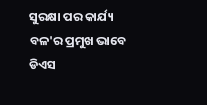ସୁରକ୍ଷା ପର କାର୍ଯ୍ୟ ବଳ'ର ପ୍ରମୁଖ ଭାବେ ଡିଏସ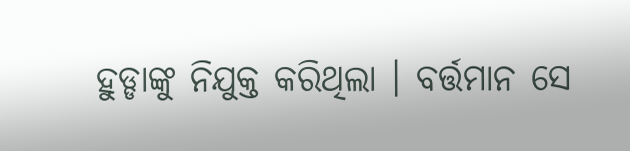ହୁଡ୍ଡାଙ୍କୁ ନିଯୁକ୍ତ କରିଥିଲା । ବର୍ତ୍ତମାନ ସେ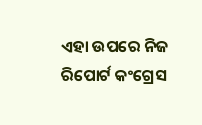ଏହା ଉପରେ ନିଜ ରିପୋର୍ଟ କଂଗ୍ରେସ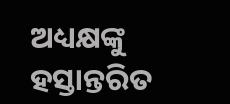ଅଧ୍ୟକ୍ଷଙ୍କୁ ହସ୍ତାନ୍ତରିତ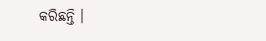କରିଛନ୍ତି ।